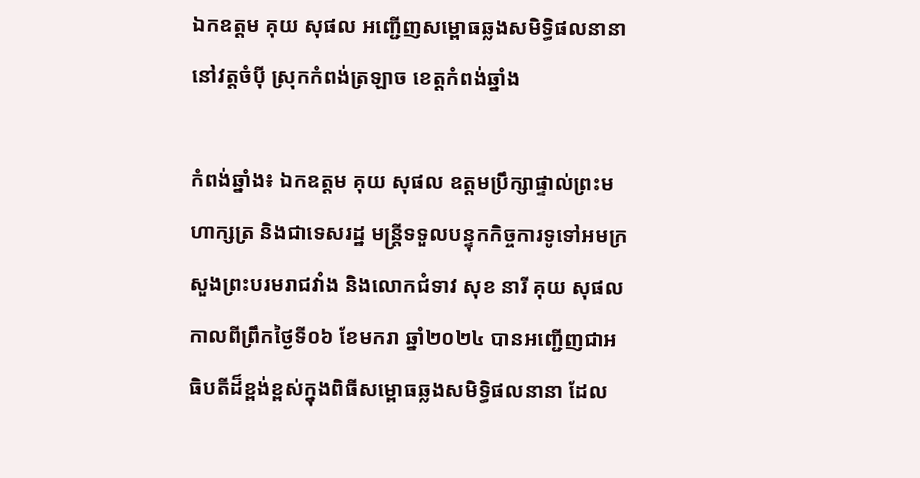ឯកឧត្តម គុយ សុផល អញ្ជើញសម្ពោធឆ្លងសមិទ្ធិផលនានានៅវត្តចំប៉ី ស្រុកកំពង់ត្រឡាច ខេត្តកំពង់ឆ្នាំង

កំពង់ឆ្នាំង៖ ឯកឧត្តម គុយ សុផល ឧត្តមប្រឹក្សាផ្ទាល់ព្រះមហាក្សត្រ និងជាទេសរដ្ឋ មន្ត្រីទទួលបន្ទុកកិច្ចការទូទៅអមក្រសួងព្រះបរមរាជវាំង និងលោកជំទាវ សុខ នារី គុយ សុផល កាលពីព្រឹកថ្ងៃទី០៦ ខែមករា ឆ្នាំ២០២៤ បានអញ្ជើញជាអធិបតីដ៏ខ្ពង់ខ្ពស់ក្នុងពិធីសម្ពោធឆ្លងសមិទ្ធិផលនានា ដែល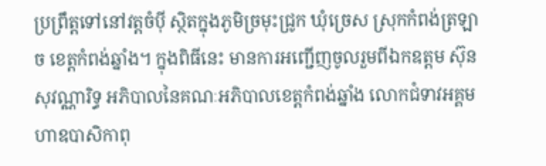ប្រព្រឹត្តទៅនៅវត្តចំប៉ី ស្ថិតក្នុងភូមិច្រមុះជ្រូក ឃុំច្រេស ស្រុកកំពង់ត្រឡាច ខេត្តកំពង់ឆ្នាំង។ ក្នុងពិធីនេះ មានការអញ្ជើញចូលរួមពីឯកឧត្តម ស៊ុន សុវណ្ណារិទ្ធ អភិបាលនៃគណៈអភិបាលខេត្តកំពង់ឆ្នាំង លោកជំទាវអគ្គមហាឧបាសិកាពុ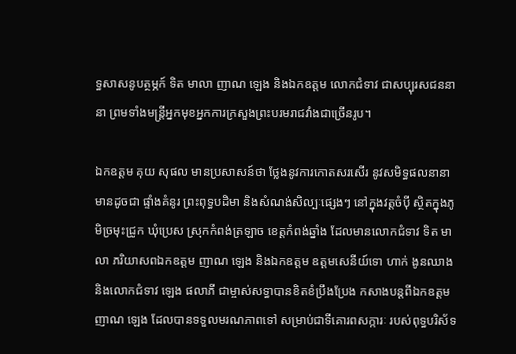ទ្ធសាសនូបត្ថម្ភក៍ ទិត មាលា ញាណ ឡេង និងឯកឧត្តម លោកជំទាវ ជាសប្បុរសជននានា ព្រមទាំងមន្ត្រីអ្នកមុខអ្នកការក្រសួងព្រះបរមរាជវាំងជាច្រើនរូប។

ឯកឧត្តម គុយ សុផល មានប្រសាសន៍ថា ថ្លែងនូវការកោតសរសើរ នូវសមិទ្ធផលនានា មានដូចជា ផ្ទាំងគំនូរ ព្រះពុទ្ធបដិមា និងសំណង់សិល្បៈផ្សេងៗ នៅក្នុងវត្តចំប៉ី ស្ថិតក្នុងភូមិច្រមុះជ្រូក ឃុំប្រេស ស្រុកកំពង់ត្រឡាច ខេត្តកំពង់ឆ្នាំង ដែលមានលោកជំទាវ ទិត មាលា ភរិយាសពឯកឧត្តម ញាណ ឡេង និងឯកឧត្តម ឧត្តមសេនីយ៍ទោ ហាក់ ងូនឈាង និងលោកជំទាវ ឡេង ផលាភី ជាម្ចាស់សទ្ធាបានខិតខំប្រឹងប្រែង កសាងបន្តពីឯកឧត្តម ញាណ ឡេង ដែលបានទទួលមរណភាពទៅ សម្រាប់ជាទីគោរពសក្ការៈ របស់ពុទ្ធបរិស័ទ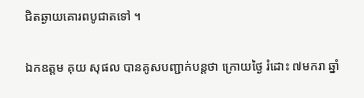ជិតឆ្ងាយគោរពបូជាតទៅ ។

ឯកឧត្តម គុយ សុផល បានគូសបញ្ជាក់បន្តថា ក្រោយថ្ងៃ រំដោះ ៧មករា ឆ្នាំ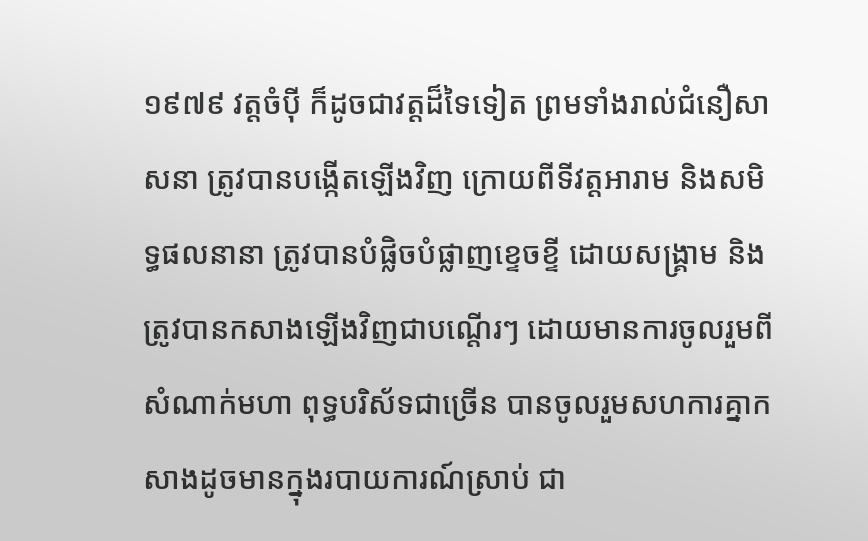១៩៧៩ វត្តចំប៉ី ក៏ដូចជាវត្តដ៏ទៃទៀត ព្រមទាំងរាល់ជំនឿសាសនា ត្រូវបានបង្កើតឡើងវិញ ក្រោយពីទីវត្តអារាម និងសមិទ្ធផលនានា ត្រូវបានបំផ្លិចបំផ្លាញខ្ទេចខ្ទី ដោយសង្គ្រាម និងត្រូវបានកសាងឡើងវិញជាបណ្តើរៗ ដោយមានការចូលរួមពីសំណាក់មហា ពុទ្ធបរិស័ទជាច្រើន បានចូលរួមសហការគ្នាកសាងដូចមានក្នុងរបាយការណ៍ស្រាប់ ជា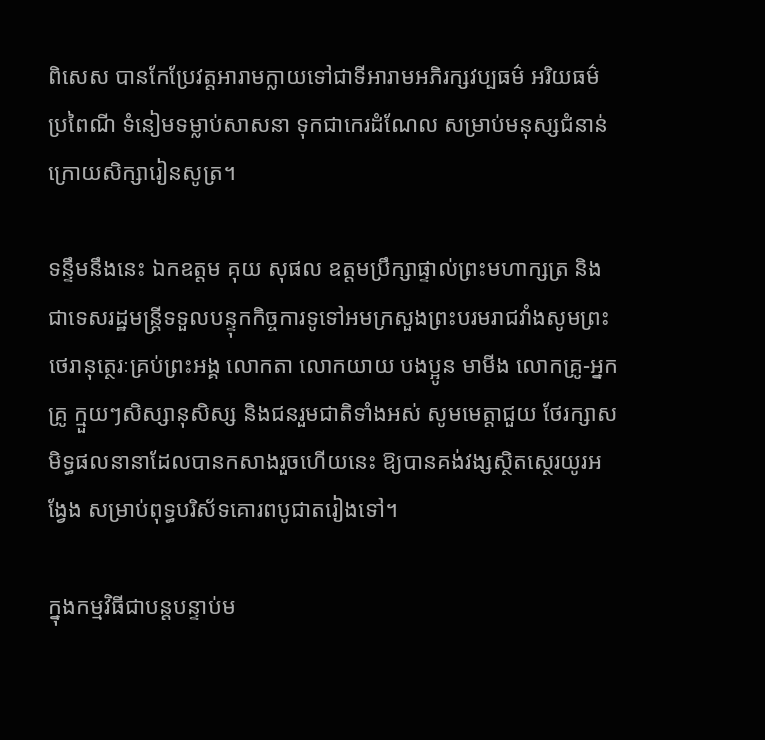ពិសេស បានកែប្រែវត្តអារាមក្លាយទៅជាទីអារាមអភិរក្សវប្បធម៌ អរិយធម៌ ប្រពៃណី ទំនៀមទម្លាប់សាសនា ទុកជាកេរដំណែល សម្រាប់មនុស្សជំនាន់ក្រោយសិក្សារៀនសូត្រ។

ទន្ទឹមនឹងនេះ ឯកឧត្តម គុយ សុផល ឧត្តមប្រឹក្សាផ្ទាល់ព្រះមហាក្សត្រ និងជាទេសរដ្ឋមន្ត្រីទទួលបន្ទុកកិច្ចការទូទៅអមក្រសួងព្រះបរមរាជវាំងសូមព្រះថេរានុត្ថេរៈគ្រប់ព្រះអង្គ លោកតា លោកយាយ បងប្អូន មាមីង លោកគ្រូ-អ្នកគ្រូ ក្មួយៗសិស្សានុសិស្ស និងជនរួមជាតិទាំងអស់ សូមមេត្តាជួយ ថែរក្សាសមិទ្ធផលនានាដែលបានកសាងរួចហើយនេះ ឱ្យបានគង់វង្សស្ថិតស្ថេរយូរអង្វែង សម្រាប់ពុទ្ធបរិស័ទគោរពបូជាតរៀងទៅ។

ក្នុងកម្មវិធីជាបន្តបន្ទាប់ម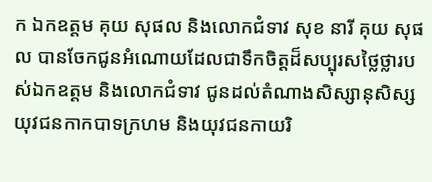ក ឯកឧត្តម គុយ សុផល និងលោកជំទាវ សុខ នារី គុយ សុផល បានចែកជូនអំណោយដែលជាទឹកចិត្តដ៏សប្បុរសថ្លៃថ្លារបស់ឯកឧត្តម និងលោកជំទាវ ជូនដល់តំណាងសិស្សានុសិស្ស យុវជនកាកបាទក្រហម និងយុវជនកាយរិ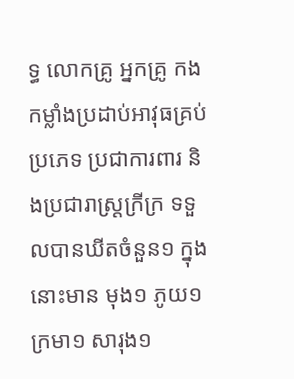ទ្ធ លោកគ្រូ អ្នកគ្រូ កងកម្លាំងប្រដាប់អាវុធគ្រប់ប្រភេទ ប្រជាការពារ និងប្រជារាស្ត្រក្រីក្រ ទទួលបានឃីតចំនួន១ ក្នុងនោះមាន មុង១ ភូយ១ ក្រមា១ សារុង១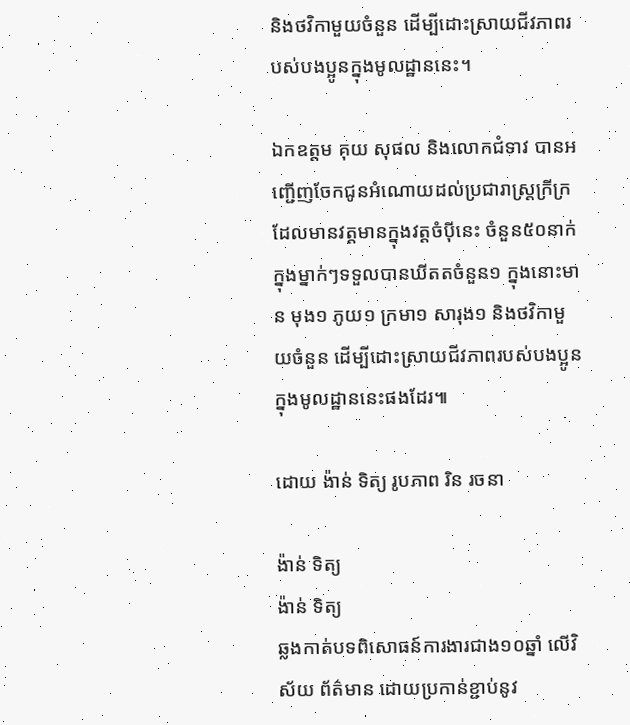និងថវិកាមួយចំនួន ដើម្បីដោះស្រាយជីវភាពរបស់បងប្អូនក្នុងមូលដ្ឋាននេះ។

ឯកឧត្តម គុយ សុផល និងលោកជំទាវ បានអញ្ជើញចែកជូនអំណោយដល់ប្រជារាស្ត្រក្រីក្រដែលមានវត្តមានក្នុងវត្តចំប៉ីនេះ ចំនួន៥០នាក់ ក្នុងម្នាក់ៗទទួលបានឃីតតចំនួន១ ក្នុងនោះមាន មុង១ ភូយ១ ក្រមា១ សារុង១ និងថវិកាមួយចំនួន ដើម្បីដោះស្រាយជីវភាពរបស់បងប្អូនក្នុងមូលដ្ឋាននេះផងដែរ៕

ដោយ ង៉ាន់ ទិត្យ រូបភាព រិន រចនា

ង៉ាន់ ទិត្យ
ង៉ាន់ ទិត្យ
ឆ្លងកាត់បទពិសោធន៍ការងារជាង១០ឆ្នាំ លើវិស័យ ព័ត៌មាន ដោយប្រកាន់ខ្ជាប់នូវ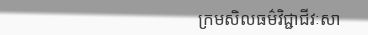ក្រមសិលធម៌វិជ្ជាជីវៈសា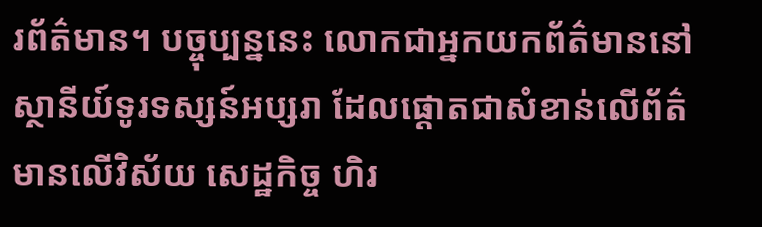រព័ត៌មាន។ បច្ចុប្បន្ននេះ លោកជាអ្នកយកព័ត៌មាននៅស្ថានីយ៍ទូរទស្សន៍អប្សរា ដែលផ្តោតជាសំខាន់លើព័ត៌មានលើវិស័យ សេដ្ឋកិច្ច ហិរ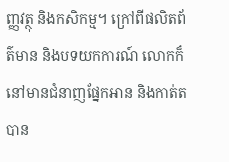ញ្ញវត្ថុ និងកសិកម្ម។ ក្រៅពីផលិតព័ត៌មាន និងបទយកការណ៍ លោកក៏នៅមានជំនាញផ្នែកអាន និងកាត់តបាន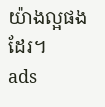យ៉ាងល្អផងដែរ។
ads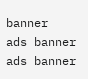banner
ads banner
ads banner